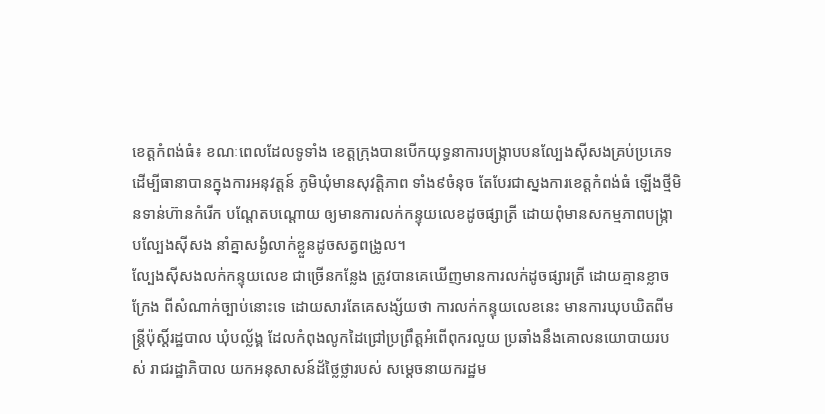ខេត្តកំពង់ធំ៖ ខណៈពេលដែលទូទាំង ខេត្តក្រុងបានបើកយុទ្ធនាការបង្ក្រាបបនល្បែងស៊ីសងគ្រប់ប្រភេទ ដើម្បីធានាបានក្នុងការអនុវត្តន៍ ភូមិឃុំមានសុវត្តិភាព ទាំង៩ចំនុច តែបែរជាស្នងការខេត្តកំពង់ធំ ឡើងថ្មីមិនទាន់ហ៊ានកំរើក បណ្តែតបណ្តោយ ឲ្យមានការលក់កន្ទុយលេខដូចផ្សាត្រី ដោយពុំមានសកម្មភាពបង្ក្រាបល្បែងស៊ីសង នាំគ្នាសង្ងំលាក់ខ្លួនដូចសត្វពង្រូល។
ល្បែងស៊ីសងលក់កន្ទុយលេខ ជាច្រើនកន្លែង ត្រូវបានគេឃើញមានការលក់ដូចផ្សារត្រី ដោយគ្មានខ្លាចក្រែង ពីសំណាក់ច្បាប់នោះទេ ដោយសារតែគេសង្ស័យថា ការលក់កន្ទុយលេខនេះ មានការឃុបឃិតពីមន្ត្រីប៉ុស្តិ៍រដ្ឋបាល ឃុំបល្ល័ង្គ ដែលកំពុងលូកដៃជ្រៅប្រព្រឹត្តអំពើពុករលួយ ប្រឆាំងនឹងគោលនយោបាយរបស់ រាជរដ្ឋាភិបាល យកអនុសាសន៍ដ័ថ្លៃថ្លារបស់ សម្តេចនាយករដ្ឋម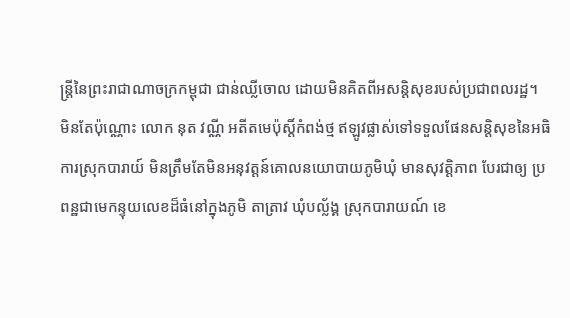ន្ត្រីនៃព្រះរាជាណាចក្រកម្ពុជា ជាន់ឈ្លីចោល ដោយមិនគិតពីអសន្តិសុខរបស់ប្រជាពលរដ្ឋ។
មិនតែប៉ុណ្ណោះ លោក នុត វណ្ណី អតីតមេប៉ុស្តិ៍កំពង់ថ្ម ឥឡូវផ្លាស់ទៅទទួលផែនសន្តិសុខនៃអធិការស្រុកបារាយ៍ មិនត្រឹមតែមិនអនុវត្តន៍គោលនយោបាយភូមិឃុំ មានសុវត្តិភាព បែរជាឲ្យ ប្រពន្ឋជាមេកន្ទុយលេខដ៏ធំនៅក្នុងភូមិ តាត្រាវ ឃុំបល្ល័ង្គ ស្រុកបារាយណ៍ ខេ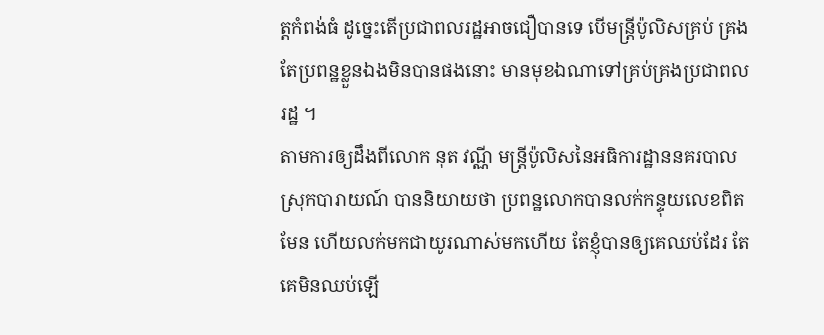ត្តកំពង់ធំ ដូច្នេះតើប្រជាពលរដ្ឋអាចជឿបានទេ បើមន្ត្រីប៉ូលិសគ្រប់ គ្រងតែប្រពន្ឋខ្លួនឯងមិនបានផងនោះ មានមុខឯណាទៅគ្រប់គ្រងប្រជាពលរដ្ឋ ។
តាមការឲ្យដឹងពីលោក នុត វណ្ណី មន្ត្រីប៉ូលិសនៃអធិការដ្ឋាននគរបាល ស្រុកបារាយណ៍ បាននិយាយថា ប្រពន្ឋលោកបានលក់កន្ទុយលេខពិត មែន ហើយលក់មកជាយូរណាស់មកហើយ តែខ្ញុំបានឲ្យគេឈប់ដែរ តែគេមិនឈប់ឡើ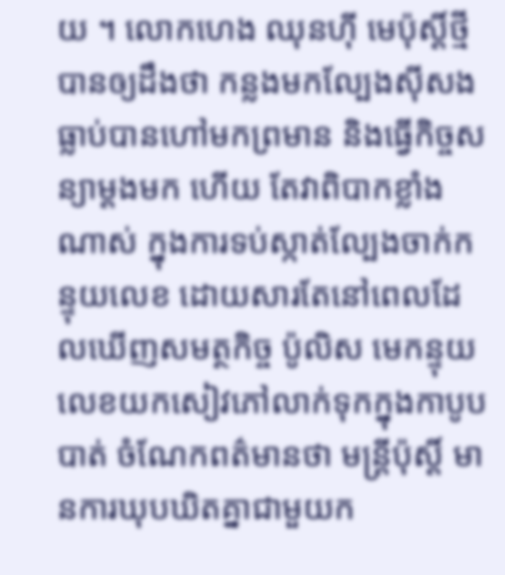យ ។ លោកហេង ឈុនហ៊ី មេប៉ុស្តិ៍ថ្មី បានឲ្យដឹងថា កន្លងមកល្បែងស៊ីសង ធ្លាប់បានហៅមកព្រមាន និងធ្វើកិច្ចសន្យាម្តងមក ហើយ តែវាពិបាកខ្លាំងណាស់ ក្នុងការទប់ស្កាត់ល្បែងចាក់កន្ទុយលេខ ដោយសារតែនៅពេលដែលឃើញសមត្ថកិច្ច ប៉ូលិស មេកន្ទុយលេខយកសៀវភៅលាក់ទុកក្នុងកាបូបបាត់ ចំណែកពត៌មានថា មន្ត្រីប៉ុស្តិ៍ មានការឃុបឃិតគ្នាជាមួយក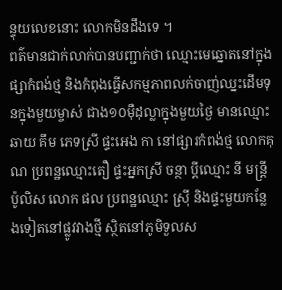ន្ទុយលេខនោះ លោកមិនដឹងទេ ។
ពត៌មានជាក់លាក់បានបញ្ជាក់ថា ឈ្មោះមេឆ្នោតនៅក្នុងផ្សាកំពង់ថ្ម និងកំពុងធ្វើសកម្មភាពលក់ចាញ់ឈ្នះដើមទុនក្នុងមួយម្ចាស់ ជាង១០ម៉ឺដុល្លាក្នុងមួយថ្ងៃ មានឈ្មោះ ឆាយ គឹម ភេទស្រី ផ្ទះអេង កា នៅផ្សារកំពង់ថ្ម លោកគុណ ប្រពន្ឋឈ្មោះតឿ ផ្ទះអ្នកស្រី ចន្ថា ប្តីឈ្មោះ នី មន្ត្រីប៉ូលិស លោក ផល ប្រពន្ឋឈ្មោះ ស៊ី្រ និងផ្ទះមួយកន្លែងទៀតនៅផ្លូវវាងថ្មី ស្ថិតនៅភូមិទួលស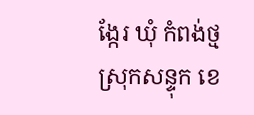ង្កែរ ឃុំ កំពង់ថ្ម ស្រុកសន្ទុក ខេ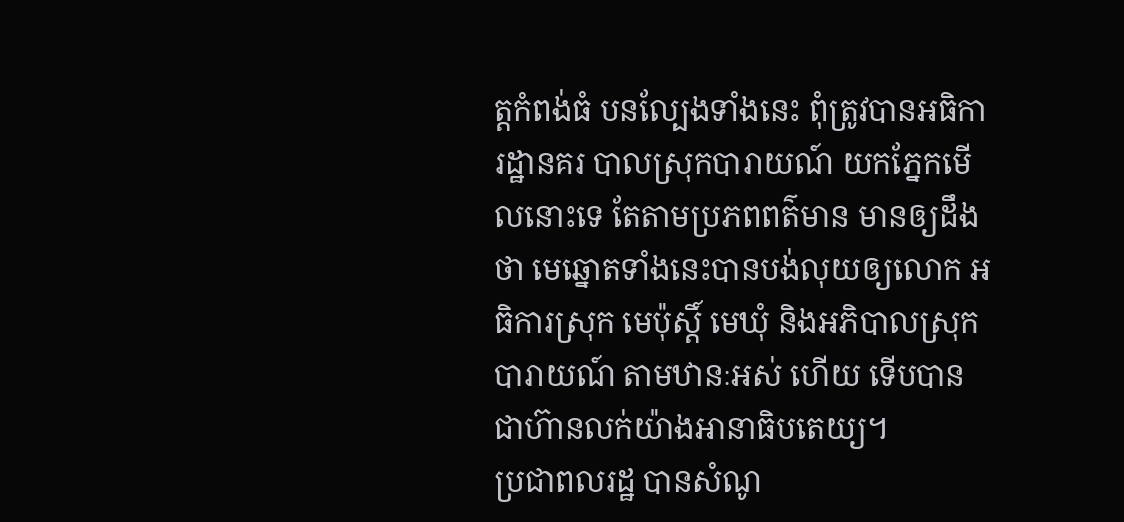ត្តកំពង់ធំ បនល្បែងទាំងនេះ ពុំត្រូវបានអធិការដ្ឋានគរ បាលស្រុកបារាយណ៍ យកភ្នែកមើលនោះទេ តែតាមប្រភពពត៌មាន មានឲ្យដឹងថា មេឆ្នោតទាំងនេះបានបង់លុយឲ្យលោក អធិការស្រុក មេប៉ុស្តិ៍ មេឃុំ និងអភិបាលស្រុកបារាយណ៍ តាមឋានៈអស់ ហើយ ទើបបានជាហ៊ានលក់យ៉ាងអានាធិបតេយ្យ។
ប្រជាពលរដ្ឋ បានសំណូ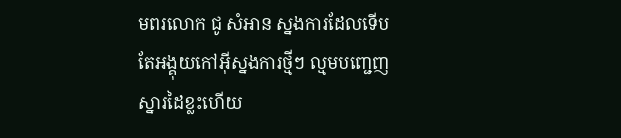មពរលោក ជូ សំអាន ស្នងការដែលទើបតែអង្គុយកៅអ៊ីស្នងការថ្មីៗ ល្មមបញ្ជេញស្នារដៃខ្លះហើយ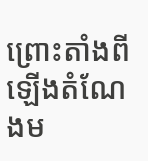ព្រោះតាំងពីឡើងតំណែងម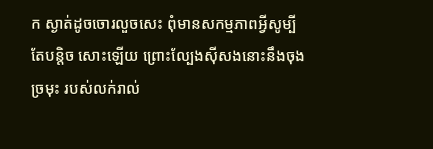ក ស្ងាត់ដូចចោរលួចសេះ ពុំមានសកម្មភាពអ្វីសូម្បីតែបន្តិច សោះឡើយ ព្រោះល្បែងស៊ីសងនោះនឹងចុងច្រមុះ របស់លក់រាល់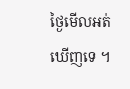ថ្ងៃមើលអត់ឃើញទេ ។